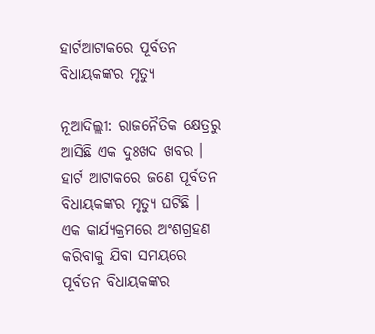ହାର୍ଟଆଟାକରେ ପୂର୍ବତନ ବିଧାୟକଙ୍କର ମୃତ୍ୟୁ

ନୂଆଦିଲ୍ଲୀ: ରାଜନୈତିକ କ୍ଷେତ୍ରରୁ ଆସିଛି ଏକ ଦୁଃଖଦ ଖବର । ହାର୍ଟ ଆଟାକରେ ଜଣେ ପୂର୍ବତନ ବିଧାୟକଙ୍କର ମୃତ୍ୟୁ ଘଟିଛି । ଏକ କାର୍ଯ୍ୟକ୍ରମରେ ଅଂଶଗ୍ରହଣ କରିବାକୁ ଯିବା ସମୟରେ ପୂର୍ବତନ ବିଧାୟକଙ୍କର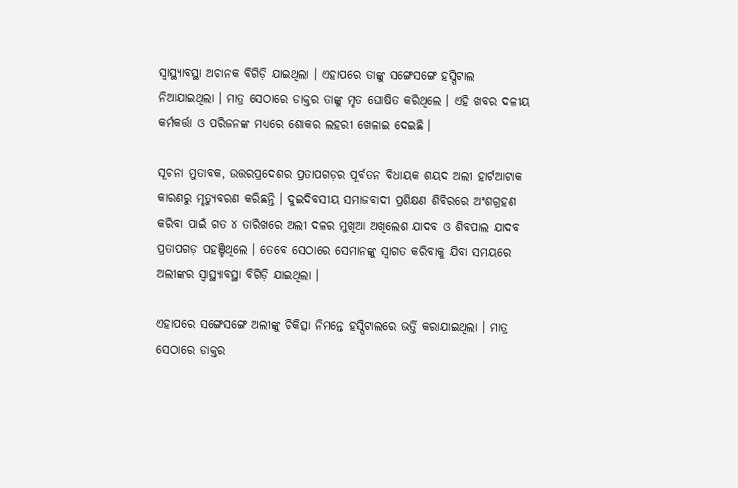ସ୍ୱାସ୍ଥ୍ୟାବସ୍ଥା ଅଚାନକ ବିଗିଡ଼ି ଯାଇଥିଲା । ଏହାପରେ ତାଙ୍କୁ ସଙ୍ଗେସଙ୍ଗେ ହସ୍ପିଟାଲ ନିଆଯାଇଥିଲା । ମାତ୍ର ସେଠାରେ ଡାକ୍ତର ତାଙ୍କୁ ମୃତ ଘୋଷିତ କରିଥିଲେ । ଏହି ଖବର ଦଳୀୟ କର୍ମକର୍ତ୍ତା ଓ ପରିଜନଙ୍କ ମଧ୍ୟରେ ଶୋକର ଲହରୀ ଖେଳାଇ ଦେଇଛି ।

ସୂଚନା ମୁତାବକ, ଉତ୍ତରପ୍ରଦେଶର ପ୍ରତାପଗଡ଼ର ପୂର୍ବତନ ବିଧାୟକ ଶୟଦ ଅଲୀ ହାର୍ଟଆଟାକ କାରଣରୁ ମୃତ୍ୟୁବରଣ କରିଛନ୍ତି । ଦୁଇଦିବସୀୟ ସମାଜବାଦୀ ପ୍ରଶିକ୍ଷଣ ଶିବିରରେ ଅଂଶଗ୍ରହଣ କରିବା ପାଇଁ ଗତ ୪ ତାରିଖରେ ଅଲୀ ଦଳର ମୁଖିଆ ଅଖିଲେଶ ଯାଦବ ଓ ଶିବପାଲ ଯାଦବ ପ୍ରତାପଗଡ଼ ପହଞ୍ଚିଥିଲେ । ତେବେ ସେଠାରେ ସେମାନଙ୍କୁ ସ୍ୱାଗତ କରିବାକୁ ଯିବା ସମୟରେ ଅଲୀଙ୍କର ସ୍ୱାସ୍ଥ୍ୟାବସ୍ଥା ବିଗିଡ଼ି ଯାଇଥିଲା ।

ଏହାପରେ ସଙ୍ଗେସଙ୍ଗେ ଅଲୀଙ୍କୁ ଚିକିତ୍ସା ନିମନ୍ତେ ହସ୍ପିଟାଲରେ ଭର୍ତ୍ତି କରାଯାଇଥିଲା । ମାତ୍ର ସେଠାରେ ଡାକ୍ତର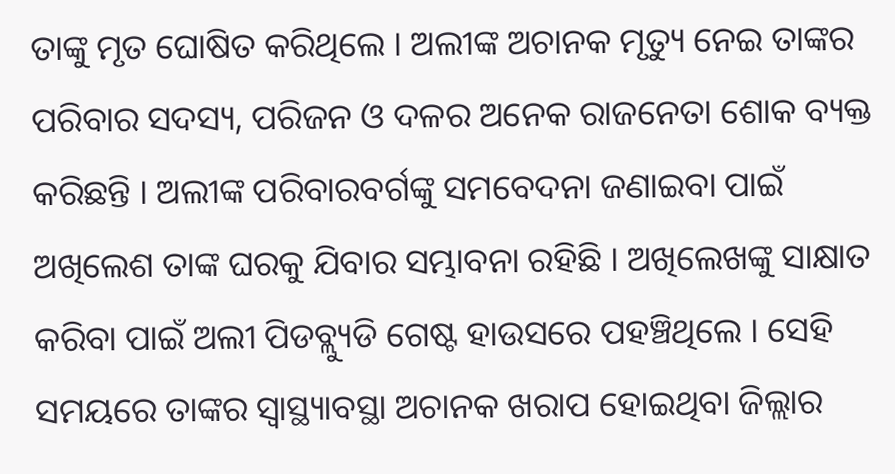ତାଙ୍କୁ ମୃତ ଘୋଷିତ କରିଥିଲେ । ଅଲୀଙ୍କ ଅଚାନକ ମୃତ୍ୟୁ ନେଇ ତାଙ୍କର ପରିବାର ସଦସ୍ୟ, ପରିଜନ ଓ ଦଳର ଅନେକ ରାଜନେତା ଶୋକ ବ୍ୟକ୍ତ କରିଛନ୍ତି । ଅଲୀଙ୍କ ପରିବାରବର୍ଗଙ୍କୁ ସମବେଦନା ଜଣାଇବା ପାଇଁ ଅଖିଲେଶ ତାଙ୍କ ଘରକୁ ଯିବାର ସମ୍ଭାବନା ରହିଛି । ଅଖିଲେଖଙ୍କୁ ସାକ୍ଷାତ କରିବା ପାଇଁ ଅଲୀ ପିଡବ୍ଲ୍ୟୁଡି ଗେଷ୍ଟ ହାଉସରେ ପହଞ୍ଚିଥିଲେ । ସେହି ସମୟରେ ତାଙ୍କର ସ୍ୱାସ୍ଥ୍ୟାବସ୍ଥା ଅଚାନକ ଖରାପ ହୋଇଥିବା ଜିଲ୍ଲାର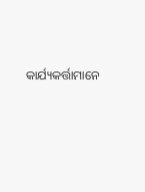କାର୍ଯ୍ୟକର୍ତ୍ତାମାନେ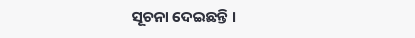ସୂଚନା ଦେଇଛନ୍ତି ।